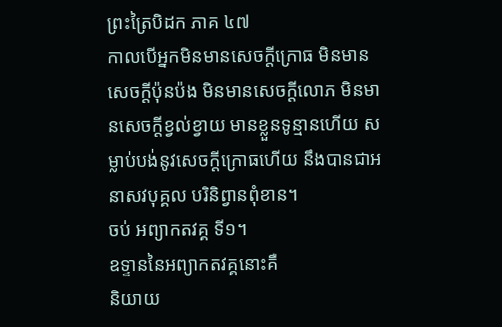ព្រះត្រៃបិដក ភាគ ៤៧
កាលបើអ្នកមិនមានសេចក្តីក្រោធ មិនមានសេចក្តីប៉ុនប៉ង មិនមានសេចក្តីលោភ មិនមានសេចក្តីខ្វល់ខ្វាយ មានខ្លួនទូន្មានហើយ សម្លាប់បង់នូវសេចក្តីក្រោធហើយ នឹងបានជាអនាសវបុគ្គល បរិនិព្វានពុំខាន។
ចប់ អព្យាកតវគ្គ ទី១។
ឧទ្ទាននៃអព្យាកតវគ្គនោះគឺ
និយាយ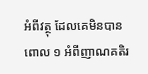អំពីវត្ថុ ដែលគេមិនបានពោល ១ អំពីញាណគតិរ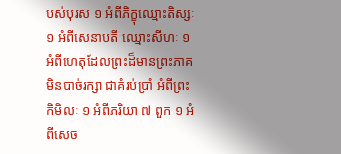បស់បុរស ១ អំពីភិក្ខុឈ្មោះតិស្សៈ ១ អំពីសេនាបតី ឈ្មោះសីហៈ ១ អំពីហេតុដែលព្រះដ៏មានព្រះភាគ មិនបាច់រក្សា ជាគំរប់ប្រាំ អំពីព្រះកិមិលៈ ១ អំពីភរិយា ៧ ពួក ១ អំពីសេច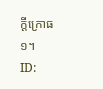ក្តីក្រោធ ១។
ID: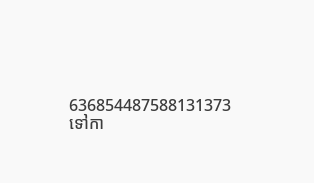636854487588131373
ទៅកា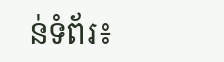ន់ទំព័រ៖